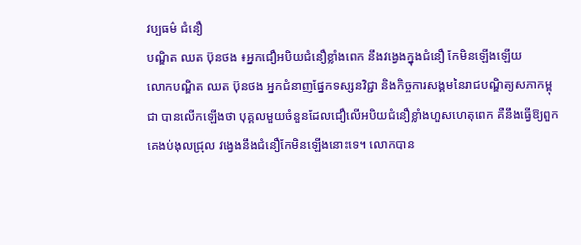វប្បធម៌ ជំនឿ
បណ្ឌិត ឈត ប៊ុនថង ៖អ្នកជឿអបិយជំនឿខ្លាំងពេក នឹងវង្វេងក្នុងជំនឿ កែមិនឡើងឡើយ
លោកបណ្ឌិត ឈត ប៊ុនថង អ្នកជំនាញផ្នែកទស្សនវិជ្ជា និងកិច្ចការសង្គមនៃរាជបណ្ឌិត្យសភាកម្ពុជា បានលើកឡើងថា បុគ្គលមួយចំនួនដែលជឿលើអបិយជំនឿខ្លាំងហួសហេតុពេក គឺនឹងធ្វើឱ្យពួកគេងប់ងុលជ្រុល វង្វេងនឹងជំនឿកែមិនឡើងនោះទេ។ លោកបាន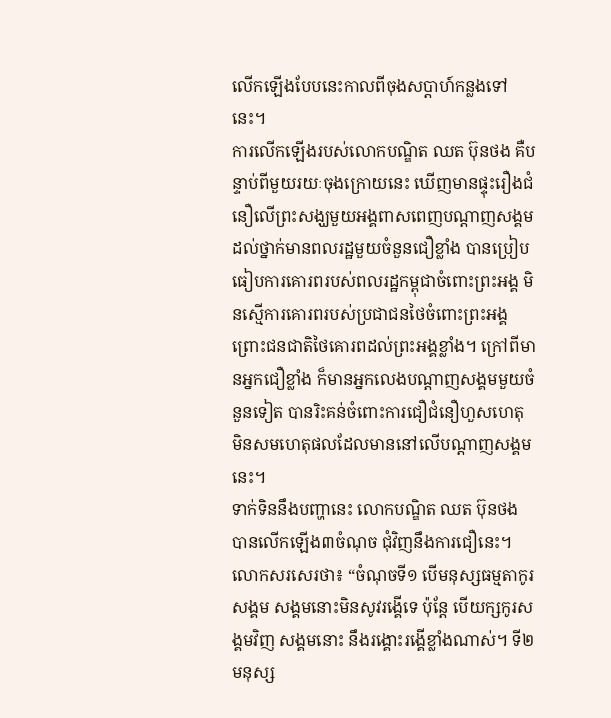លើកឡើងបែបនេះកាលពីចុងសប្តាហ៍កន្លងទៅនេះ។
ការលើកឡើងរបស់លោកបណ្ឌិត ឈត ប៊ុនថង គឺបន្ទាប់ពីមួយរយៈចុងក្រោយនេះ ឃើញមានផ្ទុះរឿងជំនឿលើព្រះសង្ឃមួយអង្គពាសពេញបណ្តាញសង្គម ដល់ថ្នាក់មានពលរដ្ឋមួយចំនួនជឿខ្លាំង បានប្រៀបធៀបការគោរពរបស់ពលរដ្ឋកម្ពុជាចំពោះព្រះអង្គ មិនស្មើការគោរពរបស់ប្រជាជនថៃចំពោះព្រះអង្គ ព្រោះជនជាតិថៃគោរពដល់ព្រះអង្គខ្លាំង។ ក្រៅពីមានអ្នកជឿខ្លាំង ក៏មានអ្នកលេងបណ្តាញសង្គមមួយចំនួនទៀត បានរិះគន់ចំពោះការជឿជំនឿហួសហេតុ មិនសមហេតុផលដែលមាននៅលើបណ្តាញសង្គមនេះ។
ទាក់ទិននឹងបញ្ហានេះ លោកបណ្ឌិត ឈត ប៊ុនថង បានលើកឡើង៣ចំណុច ជុំវិញនឹងការជឿនេះ។ លោកសរសេរថា៖ “ចំណុចទី១ បើមនុស្សធម្មតាកូរសង្គម សង្គមនោះមិនសូវរង្គើទេ ប៉ុន្តែ បើយក្សកូរសង្គមវិញ សង្គមនោះ នឹងរង្គោះរង្គើខ្លាំងណាស់។ ទី២ មនុស្ស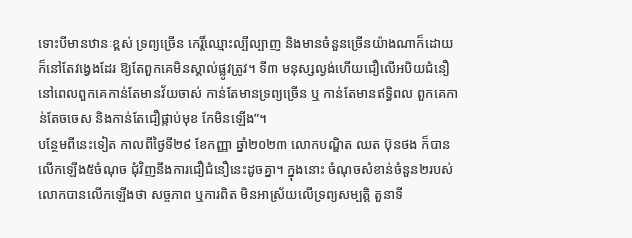ទោះបីមានឋានៈខ្ពស់ ទ្រព្យច្រើន កេរ្តិ៍ឈ្មោះល្បីល្បាញ និងមានចំនួនច្រើនយ៉ាងណាក៏ដោយ ក៏នៅតែវង្វេងដែរ ឱ្យតែពួកគេមិនស្គាល់ផ្លូវត្រូវ។ ទី៣ មនុស្សល្ងង់ហើយជឿលើអបិយជំនឿ នៅពេលពួកគេកាន់តែមានវ័យចាស់ កាន់តែមានទ្រព្យច្រើន ឬ កាន់តែមានឥទ្ធិពល ពួកគេកាន់តែចចេស និងកាន់តែជឿផ្កាប់មុខ កែមិនឡើង”។
បន្ថែមពីនេះទៀត កាលពីថ្ងៃទី២៩ ខែកញ្ញា ឆ្នាំ២០២៣ លោកបណ្ឌិត ឈត ប៊ុនថង ក៏បានលើកឡើង៥ចំណុច ជុំវិញនឹងការជឿជំនឿនេះដូចគ្នា។ ក្នុងនោះ ចំណុចសំខាន់ចំនួន២របស់លោកបានលើកឡើងថា សច្ចភាព ឬការពិត មិនអាស្រ័យលើទ្រព្យសម្បត្តិ តួនាទី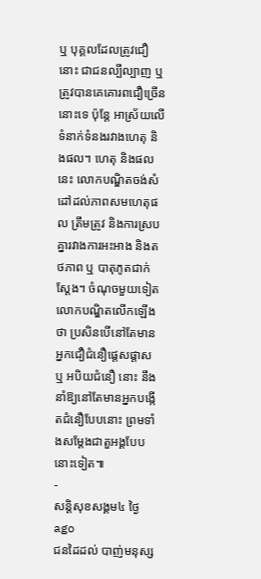ឬ បុគ្គលដែលត្រូវជឿនោះ ជាជនល្បីល្បាញ ឬ ត្រូវបានគេគោរពជឿច្រើននោះទេ ប៉ុន្តែ អាស្រ័យលើទំនាក់ទំនងរវាងហេតុ និងផល។ ហេតុ និងផលនេះ លោកបណ្ឌិតចង់សំដៅដល់ភាពសមហេតុផល ត្រឹមត្រូវ និងការស្របគ្នារវាងការអះអាង និងតថភាព ឬ បាតុភូតជាក់ស្តែង។ ចំណុចមួយទៀត លោកបណ្ឌិតលើកឡើងថា ប្រសិនបើនៅតែមានអ្នកជឿជំនឿផ្តេសផ្តាស ឬ អបិយជំនឿ នោះ នឹងនាំឱ្យនៅតែមានអ្នកបង្កើតជំនឿបែបនោះ ព្រមទាំងសម្តែងជាតួអង្គបែបនោះទៀត៕
-
សន្តិសុខសង្គម៤ ថ្ងៃ ago
ជនដៃដល់ បាញ់មនុស្ស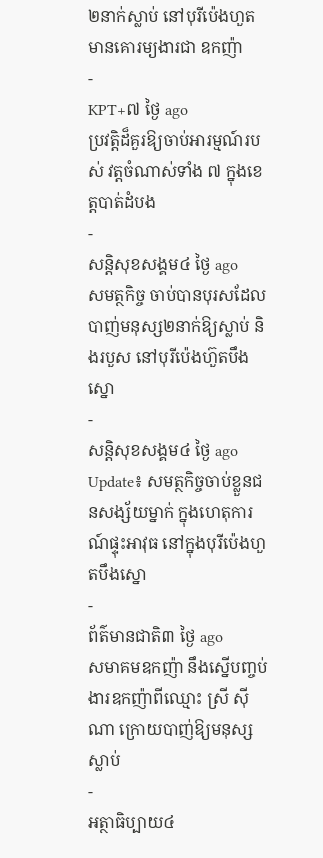២នាក់ស្លាប់ នៅបុរីប៉េងហួត មានគោរម្យងារជា ឧកញ៉ា
-
KPT+៧ ថ្ងៃ ago
ប្រវត្តិដ៏គួរឱ្យចាប់អារម្មណ៍របស់ វត្តចំណាស់ទាំង ៧ ក្នុងខេត្តបាត់ដំបង
-
សន្តិសុខសង្គម៤ ថ្ងៃ ago
សមត្ថកិច្ច ចាប់បានបុរសដែលបាញ់មនុស្ស២នាក់ឱ្យស្លាប់ និងរបួស នៅបុរីប៉េងហ៊ួតបឹងស្នោ
-
សន្តិសុខសង្គម៤ ថ្ងៃ ago
Update៖ សមត្ថកិច្ចចាប់ខ្លួនជនសង្ស័យម្នាក់ ក្នុងហេតុការណ៍ផ្ទុះអាវុធ នៅក្នុងបុរីប៉េងហួតបឹងស្នោ
-
ព័ត៌មានជាតិ៣ ថ្ងៃ ago
សមាគមឧកញ៉ា នឹងស្នើបញ្ចប់ងារឧកញ៉ាពីឈ្មោះ ស្រី ស៊ីណា ក្រោយបាញ់ឱ្យមនុស្សស្លាប់
-
អត្ថាធិប្បាយ៤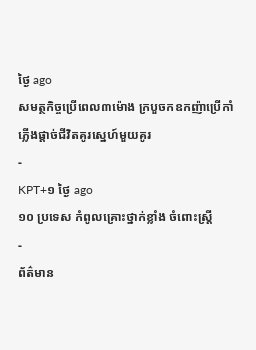ថ្ងៃ ago
សមត្ថកិច្ចប្រើពេល៣ម៉ោង ក្របួចកឧកញ៉ាប្រើកាំភ្លើងផ្ដាច់ជីវិតគូរស្នេហ៍មួយគូរ
-
KPT+១ ថ្ងៃ ago
១០ ប្រទេស កំពូលគ្រោះថ្នាក់ខ្លាំង ចំពោះស្រ្តី
-
ព័ត៌មាន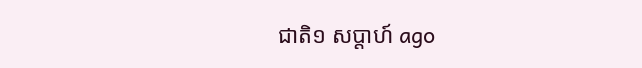ជាតិ១ សប្តាហ៍ ago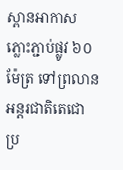ស្ពានអាកាសភ្លោះភ្ជាប់ផ្លូវ ៦០ ម៉ែត្រ ទៅព្រលានអន្តរជាតិតេជោ ប្រ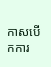កាសបើកការ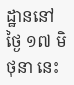ដ្ឋាននៅថ្ងៃ ១៧ មិថុនា នេះ